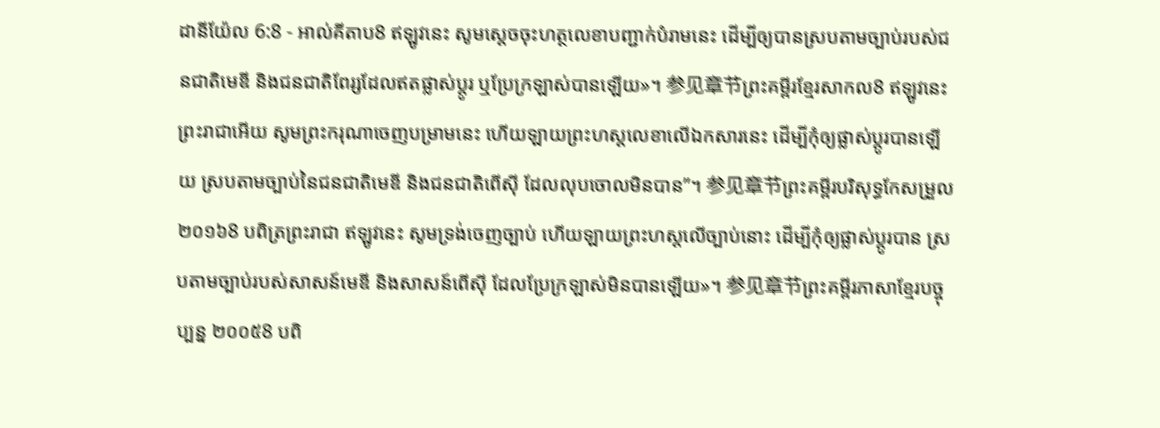ដានីយ៉ែល 6:8 - អាល់គីតាប8 ឥឡូវនេះ សូមស្តេចចុះហត្ថលេខាបញ្ជាក់បំរាមនេះ ដើម្បីឲ្យបានស្របតាមច្បាប់របស់ជនជាតិមេឌី និងជនជាតិពែរ្សដែលឥតផ្លាស់ប្ដូរ ឬប្រែក្រឡាស់បានឡើយ»។ 参见章节ព្រះគម្ពីរខ្មែរសាកល8 ឥឡូវនេះ ព្រះរាជាអើយ សូមព្រះករុណាចេញបម្រាមនេះ ហើយឡាយព្រះហស្តលេខាលើឯកសារនេះ ដើម្បីកុំឲ្យផ្លាស់ប្ដូរបានឡើយ ស្របតាមច្បាប់នៃជនជាតិមេឌី និងជនជាតិពើស៊ី ដែលលុបចោលមិនបាន”។ 参见章节ព្រះគម្ពីរបរិសុទ្ធកែសម្រួល ២០១៦8 បពិត្រព្រះរាជា ឥឡូវនេះ សូមទ្រង់ចេញច្បាប់ ហើយឡាយព្រះហស្តលើច្បាប់នោះ ដើម្បីកុំឲ្យផ្លាស់ប្ដូរបាន ស្របតាមច្បាប់របស់សាសន៍មេឌី និងសាសន៍ពើស៊ី ដែលប្រែក្រឡាស់មិនបានឡើយ»។ 参见章节ព្រះគម្ពីរភាសាខ្មែរបច្ចុប្បន្ន ២០០៥8 បពិ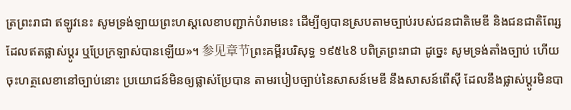ត្រព្រះរាជា ឥឡូវនេះ សូមទ្រង់ឡាយព្រះហស្ដលេខាបញ្ជាក់បំរាមនេះ ដើម្បីឲ្យបានស្របតាមច្បាប់របស់ជនជាតិមេឌី និងជនជាតិពែរ្សដែលឥតផ្លាស់ប្ដូរ ឬប្រែក្រឡាស់បានឡើយ»។ 参见章节ព្រះគម្ពីរបរិសុទ្ធ ១៩៥៤8 បពិត្រព្រះរាជា ដូច្នេះ សូមទ្រង់តាំងច្បាប់ ហើយចុះហត្ថលេខានៅច្បាប់នោះ ប្រយោជន៍មិនឲ្យផ្លាស់ប្រែបាន តាមរបៀបច្បាប់នៃសាសន៍មេឌី នឹងសាសន៍ពើស៊ី ដែលនឹងផ្លាស់ប្តូរមិនបា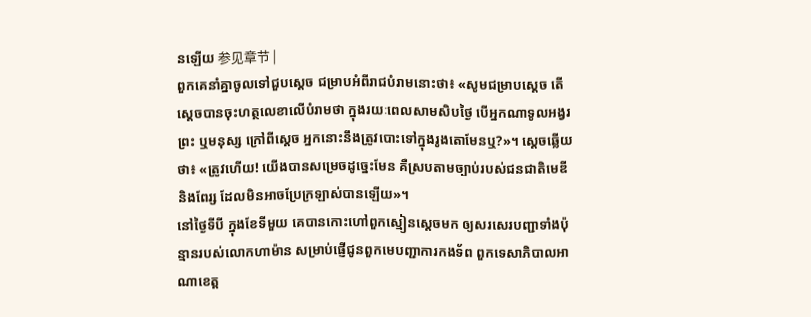នឡើយ 参见章节 |
ពួកគេនាំគ្នាចូលទៅជួបស្ដេច ជម្រាបអំពីរាជបំរាមនោះថា៖ «សូមជម្រាបស្តេច តើស្តេចបានចុះហត្ថលេខាលើបំរាមថា ក្នុងរយៈពេលសាមសិបថ្ងៃ បើអ្នកណាទូលអង្វរព្រះ ឬមនុស្ស ក្រៅពីស្តេច អ្នកនោះនឹងត្រូវបោះទៅក្នុងរូងតោមែនឬ?»។ ស្តេចឆ្លើយថា៖ «ត្រូវហើយ! យើងបានសម្រេចដូច្នេះមែន គឺស្របតាមច្បាប់របស់ជនជាតិមេឌី និងពែរ្ស ដែលមិនអាចប្រែក្រឡាស់បានឡើយ»។
នៅថ្ងៃទីបី ក្នុងខែទីមួយ គេបានកោះហៅពួកស្មៀនស្តេចមក ឲ្យសរសេរបញ្ជាទាំងប៉ុន្មានរបស់លោកហាម៉ាន សម្រាប់ផ្ញើជូនពួកមេបញ្ជាការកងទ័ព ពួកទេសាភិបាលអាណាខេត្ត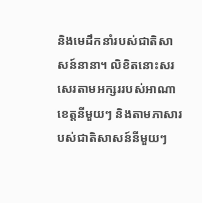និងមេដឹកនាំរបស់ជាតិសាសន៍នានា។ លិខិតនោះសរសេរតាមអក្សររបស់អាណាខេត្តនីមួយៗ និងតាមភាសារបស់ជាតិសាសន៍នីមួយៗ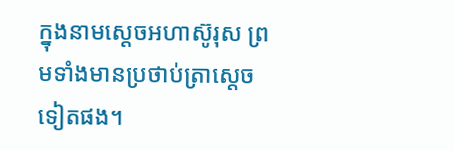ក្នុងនាមស្តេចអហាស៊ូរុស ព្រមទាំងមានប្រថាប់ត្រាស្តេចទៀតផង។